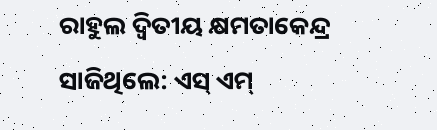ରାହୁଲ ଦ୍ବିତୀୟ କ୍ଷମତାକେନ୍ଦ୍ର ସାଜିଥିଲେ: ଏସ୍‌ ଏମ୍‌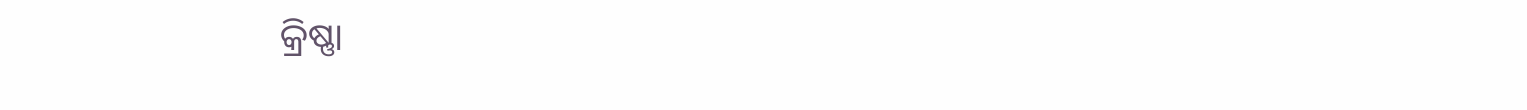କ୍ରିଷ୍ଣା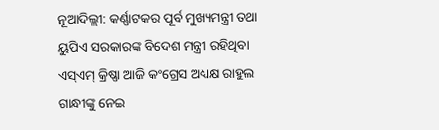ନୂଆଦିଲ୍ଲୀ: କର୍ଣ୍ଣାଟକର ପୂର୍ବ ମୁଖ୍ୟମନ୍ତ୍ରୀ ତଥା ୟୁପିଏ ସରକାରଙ୍କ ବିଦେଶ ମନ୍ତ୍ରୀ ରହିଥିବା ଏସ୍‌ଏମ୍‌ କ୍ରିଷ୍ଣା ଆଜି କଂଗ୍ରେସ ଅଧ୍ୟକ୍ଷ ରାହୁଲ ଗାନ୍ଧୀଙ୍କୁ ନେଇ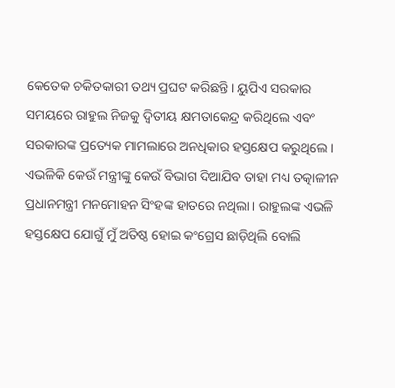କେତେକ ଚକିତକାରୀ ତଥ୍ୟ ପ୍ରଘଟ କରିଛନ୍ତି। ୟୁପିଏ ସରକାର ସମୟରେ ରାହୁଲ ନିଜକୁ ଦ୍ବିତୀୟ କ୍ଷମତାକେନ୍ଦ୍ର କରିଥିଲେ ଏବଂ ସରକାରଙ୍କ ପ୍ରତ୍ୟେକ ମାମଲାରେ ଅନଧିକାର ହସ୍ତକ୍ଷେପ କରୁଥିଲେ। ଏଭଳିକି କେଉଁ ମନ୍ତ୍ରୀଙ୍କୁ କେଉଁ ବିଭାଗ ଦିଆଯିବ ତାହା ମଧ୍ୟ ତତ୍କାଳୀନ ପ୍ରଧାନମନ୍ତ୍ରୀ ମନମୋହନ ସିଂହଙ୍କ ହାତରେ ନଥିଲା। ରାହୁଲଙ୍କ ଏଭଳି ହସ୍ତକ୍ଷେପ ଯୋଗୁଁ ମୁଁ ଅତିଷ୍ଠ ହୋଇ କଂଗ୍ରେସ ଛାଡ଼ିଥିଲି ବୋଲି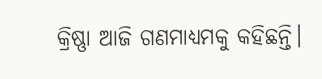କ୍ରିଷ୍ଣା ଆଜି ଗଣମାଧ୍ୟମକୁ କହିଛନ୍ତି।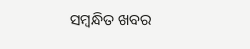ସମ୍ବନ୍ଧିତ ଖବର